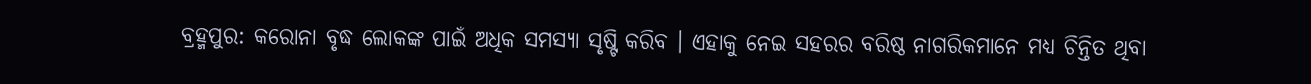ବ୍ରହ୍ମପୁର: କରୋନା ବୃଦ୍ଧ ଲୋକଙ୍କ ପାଇଁ ଅଧିକ ସମସ୍ୟା ସୃଷ୍ଟି କରିବ । ଏହାକୁ ନେଇ ସହରର ବରିଷ୍ଠ ନାଗରିକମାନେ ମଧ୍ୟ ଚିନ୍ତିତ ଥିବା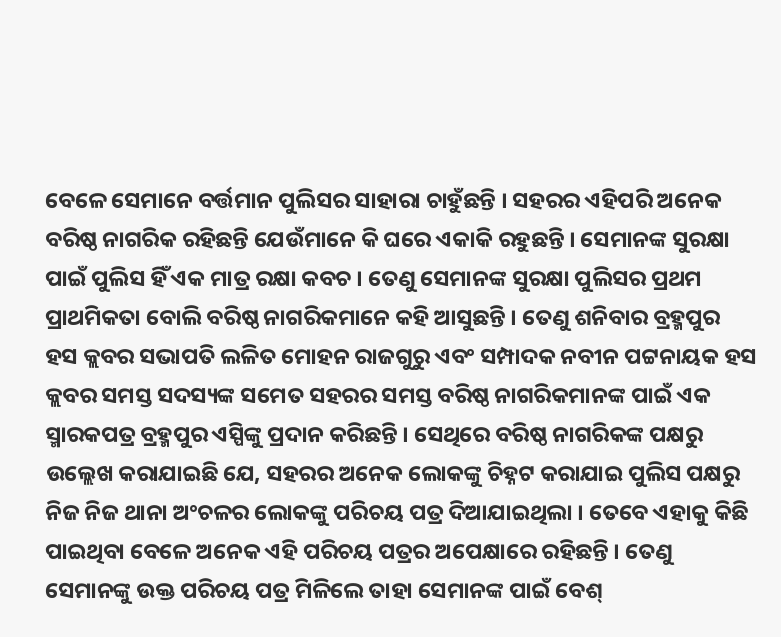ବେଳେ ସେମାନେ ବର୍ତ୍ତମାନ ପୁଲିସର ସାହାରା ଚାହୁଁଛନ୍ତି । ସହରର ଏହିପରି ଅନେକ ବରିଷ୍ଠ ନାଗରିକ ରହିଛନ୍ତି ଯେଉଁମାନେ କି ଘରେ ଏକାକି ରହୁଛନ୍ତି । ସେମାନଙ୍କ ସୁରକ୍ଷା ପାଇଁ ପୁଲିସ ହିଁ ଏକ ମାତ୍ର ରକ୍ଷା କବଚ । ତେଣୁ ସେମାନଙ୍କ ସୁରକ୍ଷା ପୁଲିସର ପ୍ରଥମ ପ୍ରାଥମିକତା ବୋଲି ବରିଷ୍ଠ ନାଗରିକମାନେ କହି ଆସୁଛନ୍ତି । ତେଣୁ ଶନିବାର ବ୍ରହ୍ମପୁର ହସ କ୍ଲବର ସଭାପତି ଲଳିତ ମୋହନ ରାଜଗୁରୁ ଏବଂ ସମ୍ପାଦକ ନବୀନ ପଟ୍ଟନାୟକ ହସ କ୍ଲବର ସମସ୍ତ ସଦସ୍ୟଙ୍କ ସମେତ ସହରର ସମସ୍ତ ବରିଷ୍ଠ ନାଗରିକମାନଙ୍କ ପାଇଁ ଏକ ସ୍ମାରକପତ୍ର ବ୍ରହ୍ମପୁର ଏସ୍ପିଙ୍କୁ ପ୍ରଦାନ କରିଛନ୍ତି । ସେଥିରେ ବରିଷ୍ଠ ନାଗରିକଙ୍କ ପକ୍ଷରୁ ଉଲ୍ଲେଖ କରାଯାଇଛି ଯେ, ସହରର ଅନେକ ଲୋକଙ୍କୁ ଚିହ୍ନଟ କରାଯାଇ ପୁଲିସ ପକ୍ଷରୁ ନିଜ ନିଜ ଥାନା ଅଂଚଳର ଲୋକଙ୍କୁ ପରିଚୟ ପତ୍ର ଦିଆଯାଇଥିଲା । ତେବେ ଏହାକୁ କିଛି ପାଇଥିବା ବେଳେ ଅନେକ ଏହି ପରିଚୟ ପତ୍ରର ଅପେକ୍ଷାରେ ରହିଛନ୍ତି । ତେଣୁ ସେମାନଙ୍କୁ ଉକ୍ତ ପରିଚୟ ପତ୍ର ମିଳିଲେ ତାହା ସେମାନଙ୍କ ପାଇଁ ବେଶ୍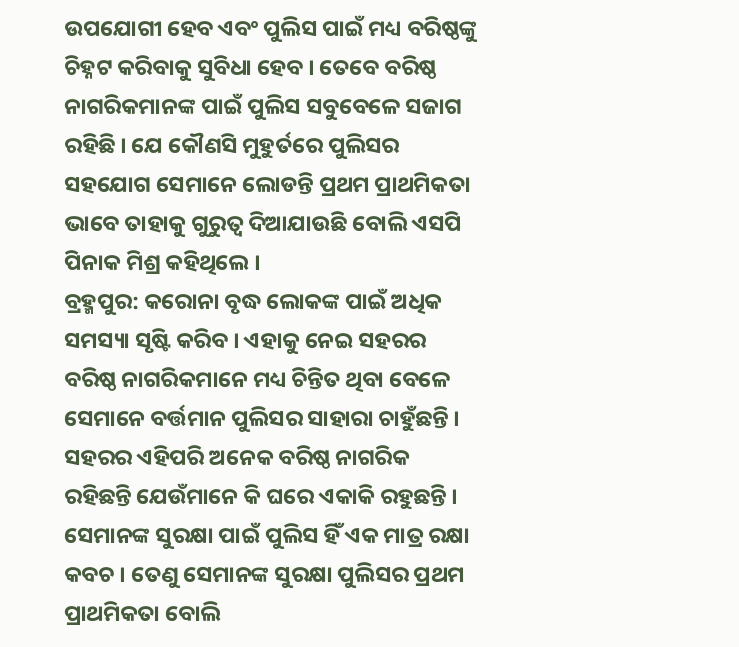ଉପଯୋଗୀ ହେବ ଏବଂ ପୁଲିସ ପାଇଁ ମଧ୍ୟ ବରିଷ୍ଠଙ୍କୁ ଚିହ୍ନଟ କରିବାକୁ ସୁବିଧା ହେବ । ତେବେ ବରିଷ୍ଠ ନାଗରିକମାନଙ୍କ ପାଇଁ ପୁଲିସ ସବୁବେଳେ ସଜାଗ ରହିଛି । ଯେ କୌଣସି ମୁହୁର୍ତରେ ପୁଲିସର ସହଯୋଗ ସେମାନେ ଲୋଡନ୍ତି ପ୍ରଥମ ପ୍ରାଥମିକତା ଭାବେ ତାହାକୁ ଗୁରୁତ୍ୱ ଦିଆଯାଉଛି ବୋଲି ଏସପି ପିନାକ ମିଶ୍ର କହିଥିଲେ ।
ବ୍ରହ୍ମପୁର: କରୋନା ବୃଦ୍ଧ ଲୋକଙ୍କ ପାଇଁ ଅଧିକ ସମସ୍ୟା ସୃଷ୍ଟି କରିବ । ଏହାକୁ ନେଇ ସହରର ବରିଷ୍ଠ ନାଗରିକମାନେ ମଧ୍ୟ ଚିନ୍ତିତ ଥିବା ବେଳେ ସେମାନେ ବର୍ତ୍ତମାନ ପୁଲିସର ସାହାରା ଚାହୁଁଛନ୍ତି । ସହରର ଏହିପରି ଅନେକ ବରିଷ୍ଠ ନାଗରିକ ରହିଛନ୍ତି ଯେଉଁମାନେ କି ଘରେ ଏକାକି ରହୁଛନ୍ତି । ସେମାନଙ୍କ ସୁରକ୍ଷା ପାଇଁ ପୁଲିସ ହିଁ ଏକ ମାତ୍ର ରକ୍ଷା କବଚ । ତେଣୁ ସେମାନଙ୍କ ସୁରକ୍ଷା ପୁଲିସର ପ୍ରଥମ ପ୍ରାଥମିକତା ବୋଲି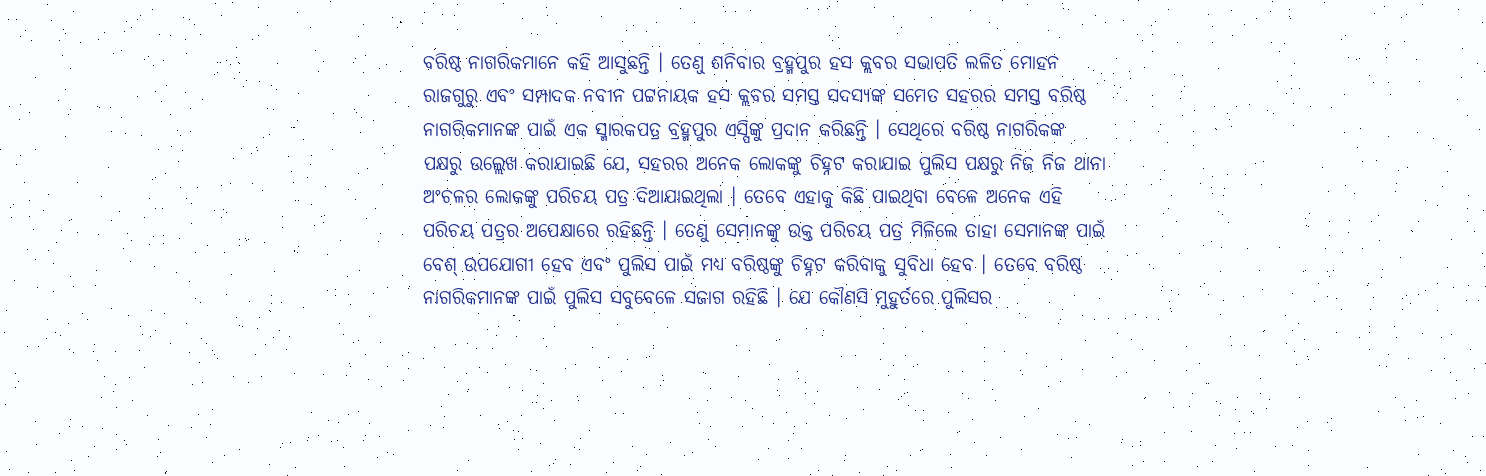ବରିଷ୍ଠ ନାଗରିକମାନେ କହି ଆସୁଛନ୍ତି । ତେଣୁ ଶନିବାର ବ୍ରହ୍ମପୁର ହସ କ୍ଲବର ସଭାପତି ଲଳିତ ମୋହନ ରାଜଗୁରୁ ଏବଂ ସମ୍ପାଦକ ନବୀନ ପଟ୍ଟନାୟକ ହସ କ୍ଲବର ସମସ୍ତ ସଦସ୍ୟଙ୍କ ସମେତ ସହରର ସମସ୍ତ ବରିଷ୍ଠ ନାଗରିକମାନଙ୍କ ପାଇଁ ଏକ ସ୍ମାରକପତ୍ର ବ୍ରହ୍ମପୁର ଏସ୍ପିଙ୍କୁ ପ୍ରଦାନ କରିଛନ୍ତି । ସେଥିରେ ବରିଷ୍ଠ ନାଗରିକଙ୍କ ପକ୍ଷରୁ ଉଲ୍ଲେଖ କରାଯାଇଛି ଯେ, ସହରର ଅନେକ ଲୋକଙ୍କୁ ଚିହ୍ନଟ କରାଯାଇ ପୁଲିସ ପକ୍ଷରୁ ନିଜ ନିଜ ଥାନା ଅଂଚଳର ଲୋକଙ୍କୁ ପରିଚୟ ପତ୍ର ଦିଆଯାଇଥିଲା । ତେବେ ଏହାକୁ କିଛି ପାଇଥିବା ବେଳେ ଅନେକ ଏହି ପରିଚୟ ପତ୍ରର ଅପେକ୍ଷାରେ ରହିଛନ୍ତି । ତେଣୁ ସେମାନଙ୍କୁ ଉକ୍ତ ପରିଚୟ ପତ୍ର ମିଳିଲେ ତାହା ସେମାନଙ୍କ ପାଇଁ ବେଶ୍ ଉପଯୋଗୀ ହେବ ଏବଂ ପୁଲିସ ପାଇଁ ମଧ୍ୟ ବରିଷ୍ଠଙ୍କୁ ଚିହ୍ନଟ କରିବାକୁ ସୁବିଧା ହେବ । ତେବେ ବରିଷ୍ଠ ନାଗରିକମାନଙ୍କ ପାଇଁ ପୁଲିସ ସବୁବେଳେ ସଜାଗ ରହିଛି । ଯେ କୌଣସି ମୁହୁର୍ତରେ ପୁଲିସର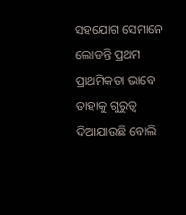ସହଯୋଗ ସେମାନେ ଲୋଡନ୍ତି ପ୍ରଥମ ପ୍ରାଥମିକତା ଭାବେ ତାହାକୁ ଗୁରୁତ୍ୱ ଦିଆଯାଉଛି ବୋଲି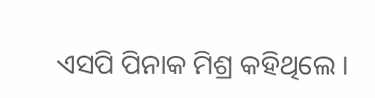ଏସପି ପିନାକ ମିଶ୍ର କହିଥିଲେ ।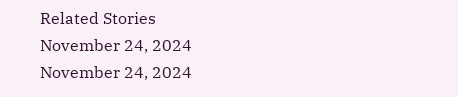Related Stories
November 24, 2024
November 24, 2024